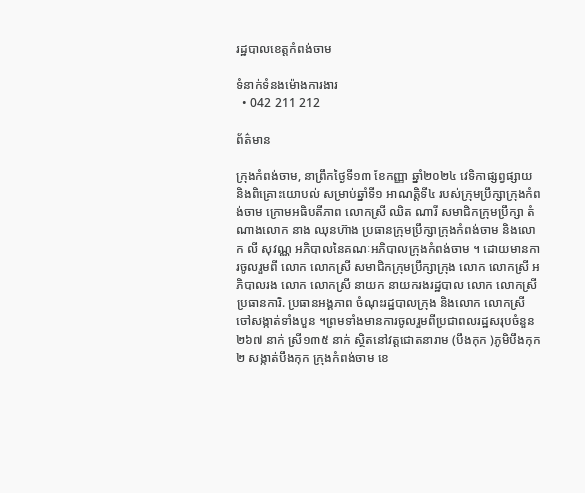រដ្ឋបាលខេត្តកំពង់ចាម

ទំនាក់ទំនងម៉ោងការងារ
  • 042 211 212

ព័ត៌មាន

ក្រុងកំពង់ចាម, នាព្រឹកថ្ងៃទី១៣ ខែកញ្ញា ឆ្នាំ២០២៤ វេទិកាផ្សព្វផ្សាយ និងពិគ្រោះយោបល់ សម្រាប់ឆ្នាំទី១ អាណត្តិទី៤ របស់ក្រុមប្រឹក្សាក្រុងកំពង់ចាម ក្រោមអធិបតីភាព លោកស្រី ឈិត ណារី សមាជិកក្រុមប្រឹក្សា តំណាងលោក នាង ឈុនហ៊ាង ប្រធានក្រុមប្រឹក្សាក្រុងកំពង់ចាម និងលោក លី សុវណ្ណ អភិបាលនៃគណៈអភិបាលក្រុងកំពង់ចាម ។ ដោយមានការចូលរួមពី លោក លោកស្រី សមាជិកក្រុមប្រឹក្សាក្រុង លោក លោកស្រី អភិបាលរង លោក លោកស្រី នាយក នាយករងរដ្ឋបាល លោក លោកស្រី ប្រធានការិ. ប្រធានអង្គភាព ចំណុះរដ្ឋបាលក្រុង និងលោក លោកស្រី ចៅសង្កាត់ទាំងបួន ។ព្រមទាំងមានការចូលរួមពីប្រជាពលរដ្ឋសរុបចំនួន២៦៧ នាក់ ស្រី១៣៥ នាក់ ស្ថិតនៅវត្តជោតនារាម (បឹងកុក )ភូមិបឹងកុក២ សង្កាត់បឹងកុក ក្រុងកំពង់ចាម ខេ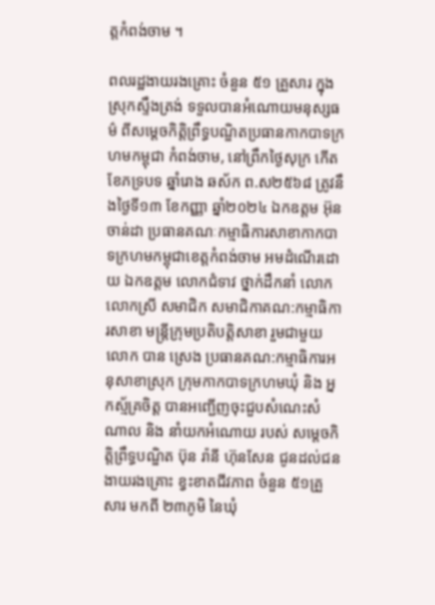ត្តកំពង់ចាម ។

ពលរដ្ឋងាយរងគ្រោះ ចំនួន ៥១ គ្រួសារ ក្នុងស្រុកស្ទឹងត្រង់ ទទួលបានអំណោយមនុស្សធម៌ ពីសម្ដេចកិត្តិព្រឹទ្ធបណ្ឌិតប្រធានកាកបាទក្រហមកម្ពុជា កំពង់ចាម, នៅព្រឹកថ្ងៃសុក្រ កើត ខែភទ្របទ ឆ្នាំរោង ឆស័ក ព.ស២៥៦៨ ត្រូវនឹងថ្ងៃទី១៣ ខែកញ្ញា ឆ្នាំ២០២៤ ឯកឧត្តម អ៊ុន ចាន់ដា ប្រធានគណៈកម្មាធិការសាខាកាកបាទក្រហមកម្ពុជាខេត្ដកំពង់ចាម អមដំណើរដោយ ឯកឧត្តម លោកជំទាវ ថ្នាក់ដឹកនាំ លោក លោកស្រី សមាជិក សមាជិកាគណ:កម្មាធិការសាខា មន្ត្រីក្រុមប្រតិបត្តិសាខា រួមជាមួយ លោក បាន ស្រេង ប្រធានគណ:កម្មាធិការអនុសាខាស្រុក ក្រុមកាកបាទក្រហមឃុំ និង អ្នកស្ម័គ្រចិត្ត បានអញ្ជើញចុះជួបសំណេះសំណាល និង នាំយកអំណោយ របស់ សម្តេចកិត្តិព្រឹទ្ធបណ្ឌិត ប៊ុន រ៉ានី ហ៊ុនសែន ជូនដល់ជនងាយរងគ្រោះ ខ្វះខាតជីវភាព ចំនួន ៥១គ្រួសារ មកពី ២៣ភូមិ នៃឃុំ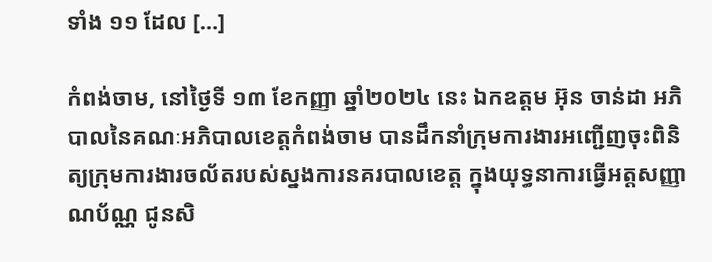ទាំង ១១ ដែល […]

កំពង់ចាម, នៅថ្ងៃទី ១៣ ខែកញ្ញា ឆ្នាំ២០២៤ នេះ ឯកឧត្តម អ៊ុន ចាន់ដា អភិបាលនៃគណៈអភិបាលខេត្ដកំពង់ចាម បានដឹកនាំក្រុមការងារអញ្ជើញចុះពិនិត្យក្រុមការងារចល័តរបស់ស្នងការនគរបាលខេត្ត ក្នុងយុទ្ធនាការធ្វើអត្តសញ្ញាណប័ណ្ណ ជូនសិ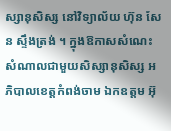ស្សានុសិស្ស នៅវិទ្យាល័យ ហ៊ុន សែន ស្ទឹងត្រង់ ។ ក្នុងឱកាសសំណេះសំណាលជាមួយសិស្សានុសិស្ស អភិបាលខេត្តកំពង់ចាម ឯកឧត្តម អ៊ុ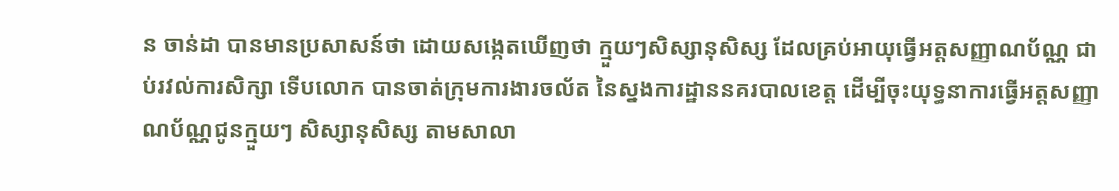ន ចាន់ដា បានមានប្រសាសន៍ថា ដោយសង្កេតឃើញថា ក្មួយៗសិស្សានុសិស្ស ដែលគ្រប់អាយុធ្វើអត្តសញ្ញាណប័ណ្ណ ជាប់រវល់ការសិក្សា ទើបលោក បានចាត់ក្រុមការងារចល័ត នៃស្នងការដ្ឋាននគរបាលខេត្ត ដើម្បីចុះយុទ្ធនាការធ្វើអត្តសញ្ញាណប័ណ្ណជូនក្មួយៗ សិស្សានុសិស្ស តាមសាលា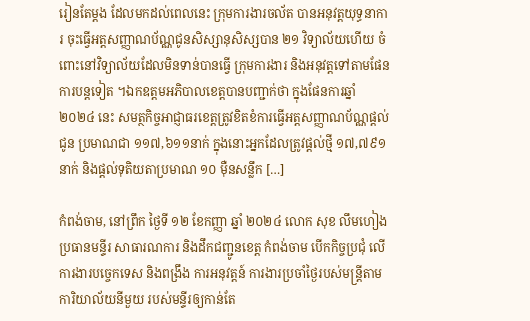រៀនតែម្ដង ដែលមកដល់ពេលនេះ ក្រុមការងារចល័ត បានអនុវត្តយុទ្ធនាការ ចុះធ្វើអត្តសញ្ញាណប័ណ្ណជូនសិស្សានុសិស្សបាន ២១ វិទ្យាល័យហើយ ចំពោះនៅវិទ្យាល័យដែលមិនទាន់បានធ្វើ ក្រុមការងារ និងអនុវត្តទៅតាមផែនការបន្តទៀត ។ឯកឧត្តមអភិបាលខេត្តបានបញ្ជាក់ថា ក្នុងផែនការឆ្នាំ ២០២៤ នេះ សមត្ថកិច្ចអាជ្ញាធរខេត្តត្រូវខិតខំការធ្វើអត្តសញ្ញាណប័ណ្ណផ្ដល់ជូន ប្រមាណជា ១១៧,៦១១នាក់ ក្នុងនោះអ្នកដែលត្រូវផ្ដល់ថ្មី ១៧,៧៩១ នាក់ និងផ្ដល់ទុតិយតាប្រមាណ ១០ ម៉ឺនសន្លឹក […]

កំពង់ចាម, នៅព្រឹក ថ្ងៃទី ១២ ខែកញ្ញា ឆ្នាំ ២០២៤ លោក សុខ លឹមហៀង ប្រធានមន្ទីរ សាធារណការ និងដឹកជញ្ជូនខេត្ត កំពង់ចាម បេីកកិច្ចប្រជុំ លេី ការងារបច្ចេកទេស និងពង្រឹង ការអនុវត្តន៍ ការងារប្រចាំថ្ងៃរបស់មន្ត្រីតាមការិយាល័យនីមួយ របស់មន្ទីរឲ្យកាន់តែ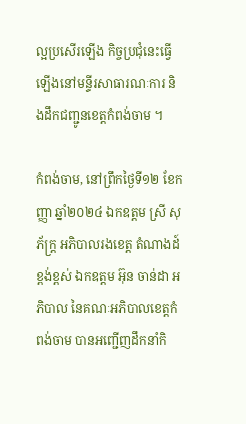ល្អប្រសេីរឡេីង កិច្ចប្រជុំនេះធ្វើឡើងនៅមន្ទីរសាធារណៈការ និងដឹកជញ្ជូនខេត្ដកំពង់ចាម ។

កំពង់ចាម, នៅព្រឹកថ្ងៃទី១២ ខែកញ្ញា ឆ្នាំ២០២៤ ឯកឧត្ដម ស្រី សុភ័ក្រ្ត អភិបាលរងខេត្ដ តំណាងដ៍ខ្ពង់ខ្ពស់ ឯកឧត្ដម អ៊ុន ចាន់ដា អភិបាល នៃគណៈអភិបាលខេត្ដកំពង់ចាម បានអញ្ជេីញដឹកនាំកិ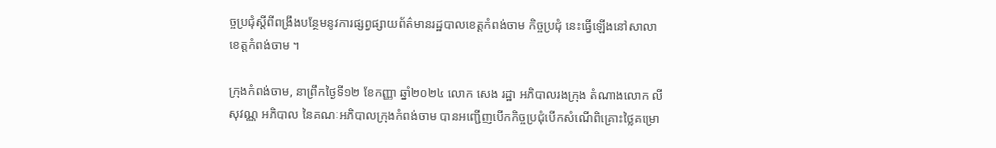ច្ចប្រជុំស្ដីពីពង្រឹងបន្ថែមនូវការផ្សព្វផ្សាយព័ត៌មានរដ្ឋបាលខេត្ដកំពង់ចាម កិច្ចប្រជុំ នេះធ្វេីឡេីងនៅសាលាខេត្ដកំពង់ចាម ។

ក្រុងកំពង់ចាម, នាព្រឹកថ្ងៃទី១២ ខែកញ្ញា ឆ្នាំ២០២៤ លោក សេង រដ្ឋា អភិបាលរងក្រុង តំណាងលោក លី សុវណ្ណ អភិបាល នៃគណៈអភិបាលក្រុងកំពង់ចាម បានអញ្ជើញបេីកកិច្ចប្រជុំបើកសំណើពិគ្រោះថ្លៃគម្រោ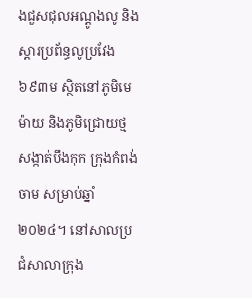ងជួសជុលអណ្តូងលូ និងស្តារប្រព័ន្ធលូប្រវែង៦៩៣ម ស្ថិតនៅភូមិមេម៉ាយ និងភូមិជ្រោយថ្ម  សង្កាត់បឹងកុក ក្រុងកំពង់ចាម សម្រាប់ឆ្នាំ២០២៤។ នៅសាលប្រជំសាលាក្រុង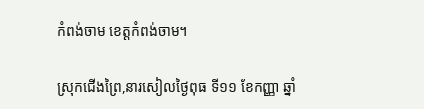កំពង់ចាម ខេត្ដកំពង់ចាម។

ស្រុកជើងព្រៃ,នារសៀលថ្ងៃពុធ ទី១១ ខែកញ្ញា ឆ្នាំ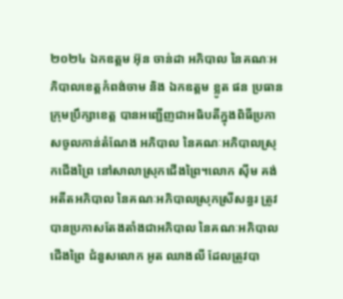២០២៤ ឯកឧត្តម អ៊ុន ចាន់ដា អភិបាល នៃគណៈអភិបាលខេត្តកំពង់ចាម និង ឯកឧត្តម ខ្លូត ផន ប្រធានក្រុមប្រឹក្សាខេត្ត បានអញ្ជើញជាអធិបតីក្នុងពិធីប្រកាសចូលកាន់តំណែង អភិបាល នៃគណៈអភិបាលស្រុកជើងព្រៃ នៅសាលាស្រុកជើងព្រៃ។លោក សុីម គង់ អតីតអភិបាល នៃគណៈអភិបាលស្រុកស្រីសន្ធរ ត្រូវបានប្រកាសតែងតាំងជាអភិបាល នៃគណៈអភិបាលជើងព្រៃ ជំនួសលោក អូត ឈាងលី ដែលត្រូវបា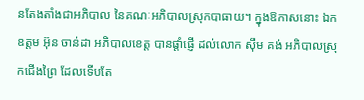នតែងតាំងជាអភិបាល នៃគណៈអភិបាលស្រុកបាធាយ។ ក្នុងឱកាសនោះ ឯកឧត្តម អ៊ុន ចាន់ដា អភិបាលខេត្ត បានផ្តាំផ្ញើ ដល់លោក ស៊ឹម គង់ អភិបាលស្រុកជើងព្រៃ ដែលទើបតែ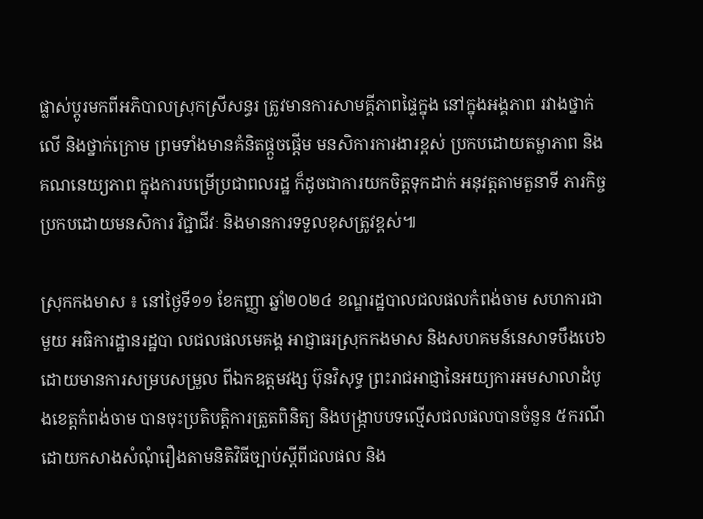ផ្លាស់ប្តូរមកពីអភិបាលស្រុកស្រីសន្ធរ ត្រូវមានការសាមគ្គីភាពផ្ទៃក្នុង នៅក្នុងអង្គភាព រវាងថ្នាក់លើ និងថ្នាក់ក្រោម ព្រមទាំងមានគំនិតផ្តួចផ្តើម មនសិការការងារខ្ពស់ ប្រកបដោយតម្លាភាព និងគណនេយ្យភាព ក្នុងការបម្រើប្រជាពលរដ្ឋ ក៏ដូចជាការយកចិត្តទុកដាក់ អនុវត្តតាមតួនាទី ភារកិច្ច ប្រកបដោយមនសិការ វិជ្ជាជីវៈ និងមានការទទួលខុសត្រូវខ្ពស់៕

ស្រុកកងមាស ៖ នៅថ្ងៃទី១១ ខែកញ្ញា ឆ្នាំ២០២៤ ខណ្ឌរដ្ឋបាលជលផលកំពង់ចាម សហការជាមួយ អធិការដ្ឋានរដ្ឋបា លជលផលមេគង្គ អាជ្ញាធរស្រុកកងមាស និងសហគមន៍នេសាទបឹងបេ៦ដោយមានការសម្របសម្រួល ពីឯកឧត្តមវង្ស ប៊ុនវិសុទ្ធ ព្រះរាជអាជ្ញានៃអយ្យការអមសាលាដំបូងខេត្តកំពង់ចាម បានចុះប្រតិបត្តិការត្រួតពិនិត្យ និងបង្រ្កាបបទល្មើសជលផលបានចំនួន ៥ករណី ដោយកសាងសំណុំរឿងតាមនិតិវិធីច្បាប់ស្តីពីជលផល និង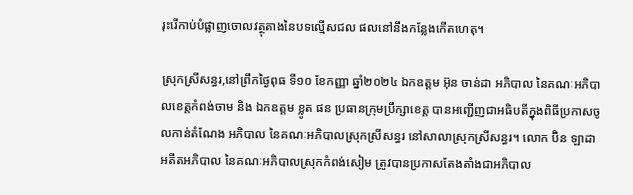រុះរើកាប់បំផ្លាញចោលវត្ថុតាងនៃបទល្មើសជល ផលនៅនឹងកន្លែងកើតហេតុ។

ស្រុកស្រីសន្ធរ,នៅព្រឹកថ្ងៃពុធ ទី១០ ខែកញ្ញា ឆ្នាំ២០២៤ ឯកឧត្តម អ៊ុន ចាន់ដា អភិបាល នៃគណៈអភិបាលខេត្តកំពង់ចាម និង ឯកឧត្តម ខ្លូត ផន ប្រធានក្រុមប្រឹក្សាខេត្ត បានអញ្ជើញជាអធិបតីក្នុងពិធីប្រកាសចូលកាន់តំណែង អភិបាល នៃគណៈអភិបាលស្រុកស្រីសន្ធរ នៅសាលាស្រុកស្រីសន្ធរ។ លោក ប៊ិន ឡាដា អតីតអភិបាល នៃគណៈអភិបាលស្រុកកំពង់សៀម ត្រូវបានប្រកាសតែងតាំងជាអភិបាល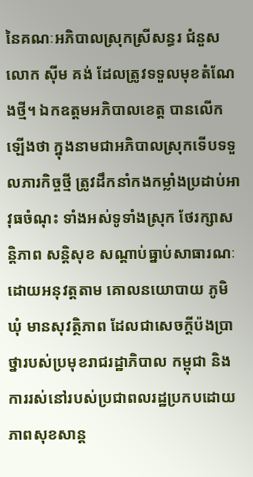នៃគណៈអភិបាលស្រុកស្រីសន្ធរ ជំនួសលោក សុីម គង់ ដែលត្រូវទទួលមុខតំណែងថ្មី។ ឯកឧត្តមអភិបាលខេត្ត បានលើកឡើងថា ក្នុងនាមជាអភិបាលស្រុកទើបទទួលភារកិច្ចថ្មី ត្រូវដឹកនាំកងកម្លាំងប្រដាប់អាវុធចំណុះ ទាំងអស់ទូទាំងស្រុក ថែរក្សាសន្តិភាព សន្តិសុខ សណ្តាប់ធ្នាប់សាធារណៈ ដោយអនុវត្តតាម គោលនយោបាយ ភូមិ ឃុំ មានសុវត្ថិភាព ដែលជាសេចក្តីប៉ងប្រាថ្នារបស់ប្រមុខរាជរដ្ឋាភិបាល កម្ពុជា និងការរស់នៅរបស់ប្រជាពលរដ្ឋប្រកបដោយភាពសុខសាន្ត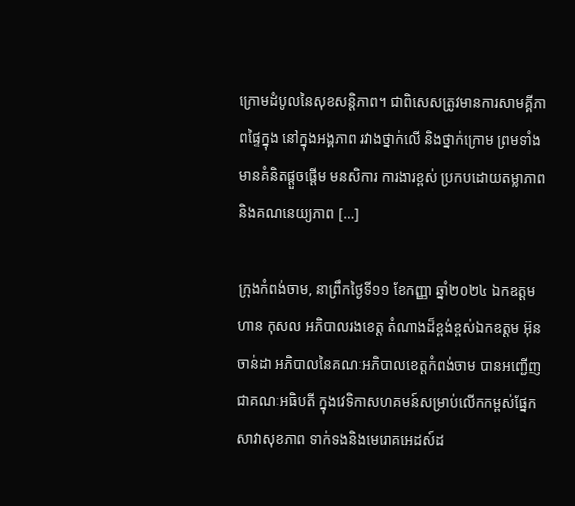ក្រោមដំបូលនៃសុខសន្តិភាព។ ជាពិសេសត្រូវមានការសាមគ្គីភាពផ្ទៃក្នុង នៅក្នុងអង្គភាព រវាងថ្នាក់លើ និងថ្នាក់ក្រោម ព្រមទាំងមានគំនិតផ្តួចផ្តើម មនសិការ ការងារខ្ពស់ ប្រកបដោយតម្លាភាព និងគណនេយ្យភាព […]

ក្រុងកំពង់ចាម, នាព្រឹកថ្ងៃទី១១ ខែកញ្ញា ឆ្នាំ២០២៤ ឯកឧត្តម ហាន កុសល អភិបាលរងខេត្ត តំណាងដ៏ខ្ពង់ខ្ពស់ឯកឧត្តម អ៊ុន ចាន់ដា អភិបាលនៃគណៈអភិបាលខេត្តកំពង់ចាម បានអញ្ជើញជាគណៈអធិបតី ក្នុងវេទិកាសហគមន៍សម្រាប់លើកកម្ពស់ផ្នែកសាវាសុខភាព ទាក់ទងនិងមេរោគអេដស៍ដ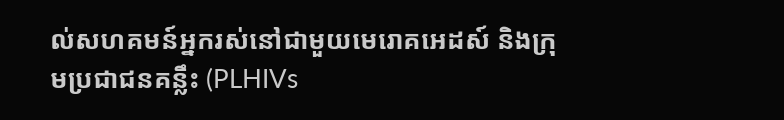ល់សហគមន៍អ្នករស់នៅជាមួយមេរោគអេដស៍ និងក្រុមប្រជាជនគន្លឹះ (PLHIVs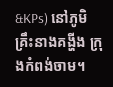&KPs) នៅភូមិគ្រឹះនាងគង្ហីង ក្រុងកំពង់ចាម។